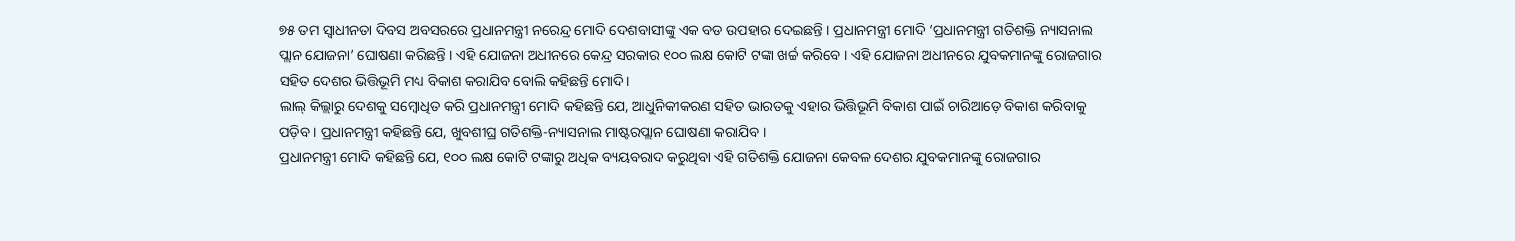୭୫ ତମ ସ୍ୱାଧୀନତା ଦିବସ ଅବସରରେ ପ୍ରଧାନମନ୍ତ୍ରୀ ନରେନ୍ଦ୍ର ମୋଦି ଦେଶବାସୀଙ୍କୁ ଏକ ବଡ ଉପହାର ଦେଇଛନ୍ତି । ପ୍ରଧାନମନ୍ତ୍ରୀ ମୋଦି ‘ପ୍ରଧାନମନ୍ତ୍ରୀ ଗତିଶକ୍ତି ନ୍ୟାସନାଲ ପ୍ଲାନ ଯୋଜନା’ ଘୋଷଣା କରିଛନ୍ତି । ଏହି ଯୋଜନା ଅଧୀନରେ କେନ୍ଦ୍ର ସରକାର ୧୦୦ ଲକ୍ଷ କୋଟି ଟଙ୍କା ଖର୍ଚ୍ଚ କରିବେ । ଏହି ଯୋଜନା ଅଧୀନରେ ଯୁବକମାନଙ୍କୁ ରୋଜଗାର ସହିତ ଦେଶର ଭିତ୍ତିଭୂମି ମଧ୍ୟ ବିକାଶ କରାଯିବ ବୋଲି କହିଛନ୍ତି ମୋଦି।
ଲାଲ୍ କିଲ୍ଲାରୁ ଦେଶକୁ ସମ୍ବୋଧିତ କରି ପ୍ରଧାନମନ୍ତ୍ରୀ ମୋଦି କହିଛନ୍ତି ଯେ, ଆଧୁନିକୀକରଣ ସହିତ ଭାରତକୁ ଏହାର ଭିତ୍ତିଭୂମି ବିକାଶ ପାଇଁ ଚାରିଆଡ଼େ ବିକାଶ କରିବାକୁ ପଡ଼ିବ । ପ୍ରଧାନମନ୍ତ୍ରୀ କହିଛନ୍ତି ଯେ, ଖୁବଶୀଘ୍ର ଗତିଶକ୍ତି-ନ୍ୟାସନାଲ ମାଷ୍ଟରପ୍ଲାନ ଘୋଷଣା କରାଯିବ ।
ପ୍ରଧାନମନ୍ତ୍ରୀ ମୋଦି କହିଛନ୍ତି ଯେ, ୧୦୦ ଲକ୍ଷ କୋଟି ଟଙ୍କାରୁ ଅଧିକ ବ୍ୟୟବରାଦ କରୁଥିବା ଏହି ଗତିଶକ୍ତି ଯୋଜନା କେବଳ ଦେଶର ଯୁବକମାନଙ୍କୁ ରୋଜଗାର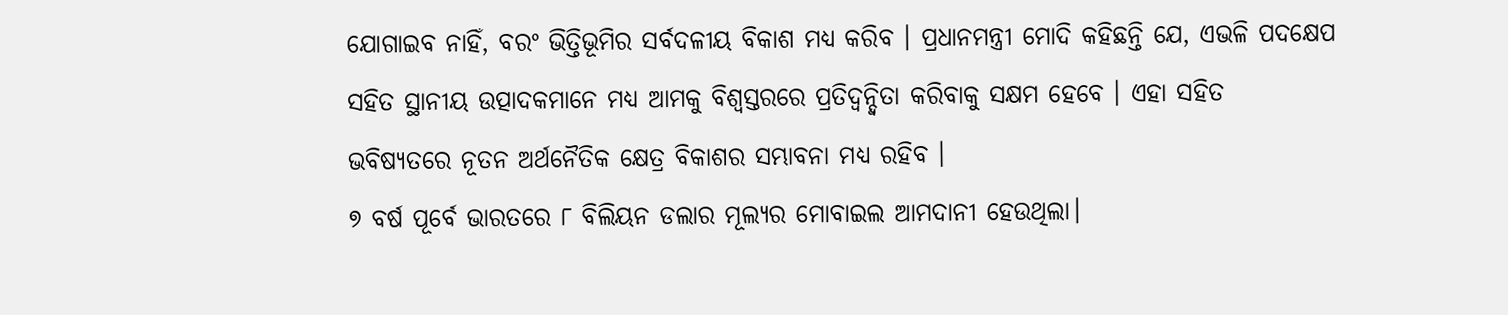ଯୋଗାଇବ ନାହିଁ, ବରଂ ଭିତ୍ତିଭୂମିର ସର୍ବଦଳୀୟ ବିକାଶ ମଧ୍ୟ କରିବ । ପ୍ରଧାନମନ୍ତ୍ରୀ ମୋଦି କହିଛନ୍ତି ଯେ, ଏଭଳି ପଦକ୍ଷେପ ସହିତ ସ୍ଥାନୀୟ ଉତ୍ପାଦକମାନେ ମଧ୍ୟ ଆମକୁ ବିଶ୍ୱସ୍ତରରେ ପ୍ରତିଦ୍ୱନ୍ଦ୍ୱିତା କରିବାକୁ ସକ୍ଷମ ହେବେ । ଏହା ସହିତ ଭବିଷ୍ୟତରେ ନୂତନ ଅର୍ଥନୈତିକ କ୍ଷେତ୍ର ବିକାଶର ସମ୍ଭାବନା ମଧ୍ୟ ରହିବ ।
୭ ବର୍ଷ ପୂର୍ବେ ଭାରତରେ ୮ ବିଲିୟନ ଡଲାର ମୂଲ୍ୟର ମୋବାଇଲ ଆମଦାନୀ ହେଉଥିଲା।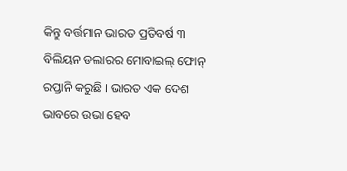କିନ୍ତୁ ବର୍ତ୍ତମାନ ଭାରତ ପ୍ରତିବର୍ଷ ୩ ବିଲିୟନ ଡଲାରର ମୋବାଇଲ୍ ଫୋନ୍ ରପ୍ତାନି କରୁଛି । ଭାରତ ଏକ ଦେଶ ଭାବରେ ଉଭା ହେବ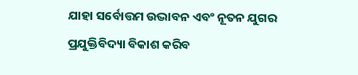ଯାହା ସର୍ବୋତ୍ତମ ଉଦ୍ଭାବନ ଏବଂ ନୂତନ ଯୁଗର ପ୍ରଯୁକ୍ତିବିଦ୍ୟା ବିକାଶ କରିବ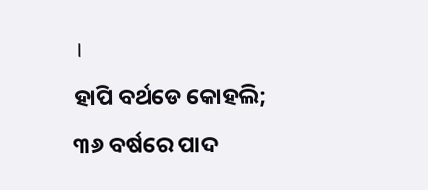।
ହାପି ବର୍ଥଡେ କୋହଲି; ୩୬ ବର୍ଷରେ ପାଦ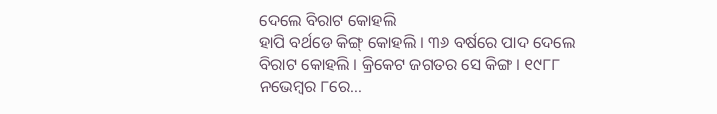ଦେଲେ ବିରାଟ କୋହଲି
ହାପି ବର୍ଥଡେ କିଙ୍ଗ୍ କୋହଲି । ୩୬ ବର୍ଷରେ ପାଦ ଦେଲେ ବିରାଟ କୋହଲି । କ୍ରିକେଟ ଜଗତର ସେ କିଙ୍ଗ । ୧୯୮୮ ନଭେମ୍ୱର ୮ରେ...